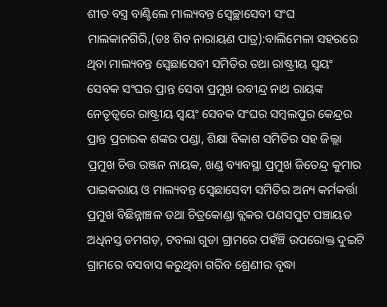ଶୀତ ବସ୍ତ୍ର ବାଣ୍ଟିଲେ ମାଲ୍ୟବନ୍ତ ସ୍ବେଚ୍ଛାସେବୀ ସଂଘ
ମାଲକାନଗିରି,(ଡଃ ଶିବ ନାରାୟଣ ପାତ୍ର):ବାଲିମେଳା ସହରରେ ଥିବା ମାଲ୍ୟବନ୍ତ ସ୍ବେଛାସେବୀ ସମିତିର ତଥା ରାଷ୍ଟ୍ରୀୟ ସ୍ୱୟଂ ସେବକ ସଂଘର ପ୍ରାନ୍ତ ସେବା ପ୍ରମୁଖ ରବୀନ୍ଦ୍ର ନାଥ ରାୟଙ୍କ ନେତୃତ୍ୱରେ ରାଷ୍ଟ୍ରୀୟ ସ୍ୱୟଂ ସେବକ ସଂଘର ସମ୍ବଲପୁର କେନ୍ଦ୍ରର ପ୍ରାନ୍ତ ପ୍ରଚାରକ ଶଙ୍କର ପଣ୍ଡା, ଶିକ୍ଷା ବିକାଶ ସମିତିର ସହ ଜିଲ୍ଲା ପ୍ରମୁଖ ଚିତ୍ତ ରଞ୍ଜନ ନାୟକ, ଖଣ୍ଡ ବ୍ୟାବସ୍ଥା ପ୍ରମୁଖ ଜିତେନ୍ଦ୍ର କୁମାର ପାଇକରାୟ ଓ ମାଲ୍ୟବନ୍ତ ସ୍ବେଛାସେବୀ ସମିତିର ଅନ୍ୟ କର୍ମକର୍ତ୍ତା ପ୍ରମୁଖ ବିଛିନ୍ନାଞ୍ଚଳ ତଥା ଚିତ୍ରକୋଣ୍ଡା ବ୍ଲକର ପଣସପୁଟ ପଞ୍ଚାୟତ ଅଧିନସ୍ତ ଡମଗଡ଼, ଟବଲା ଗୁଡା ଗ୍ରାମରେ ପହଁଞ୍ଚି ଉପରୋକ୍ତ ଦୁଇଟି ଗ୍ରାମରେ ବସବାସ କରୁଥିବା ଗରିବ ଶ୍ରେଣୀର ବୃଦ୍ଧା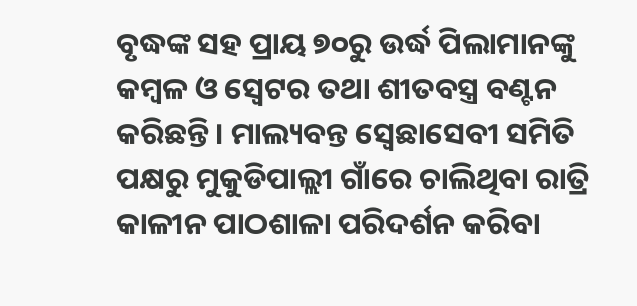ବୃଦ୍ଧଙ୍କ ସହ ପ୍ରାୟ ୭୦ରୁ ଉର୍ଦ୍ଧ ପିଲାମାନଙ୍କୁ କମ୍ବଳ ଓ ସ୍ଵେଟର ତଥା ଶୀତବସ୍ତ୍ର ବଣ୍ଟନ କରିଛନ୍ତି। ମାଲ୍ୟବନ୍ତ ସ୍ବେଛାସେବୀ ସମିତି ପକ୍ଷରୁ ମୁକୁଡିପାଲ୍ଲୀ ଗାଁରେ ଚାଲିଥିବା ରାତ୍ରି କାଳୀନ ପାଠଶାଳା ପରିଦର୍ଶନ କରିବା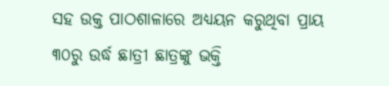ସହ ଉକ୍ତ ପାଠଶାଳାରେ ଅଧ୍ୟୟନ କରୁଥିବା ପ୍ରାୟ ୩୦ରୁ ଉର୍ଦ୍ଧ ଛାତ୍ରୀ ଛାତ୍ରଙ୍କୁ ଭକ୍ତି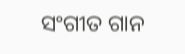ସଂଗୀତ ଗାନ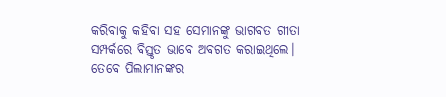କରିବାକୁ କହିବା ସହ ସେମାନଙ୍କୁ ଭାଗବତ ଗୀତା ସମ୍ପର୍କରେ ବିସ୍ତୃତ ଭାବେ ଅବଗତ କରାଇଥିଲେ। ତେବେ ପିଲାମାନଙ୍କର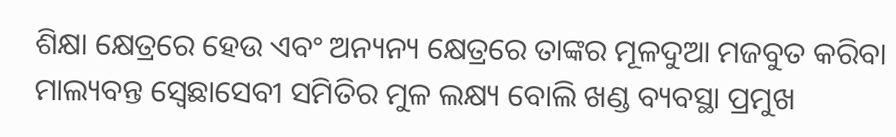ଶିକ୍ଷା କ୍ଷେତ୍ରରେ ହେଉ ଏବଂ ଅନ୍ୟନ୍ୟ କ୍ଷେତ୍ରରେ ତାଙ୍କର ମୂଳଦୁଆ ମଜବୁତ କରିବା ମାଲ୍ୟବନ୍ତ ସ୍ବେଛାସେବୀ ସମିତିର ମୁଳ ଲକ୍ଷ୍ୟ ବୋଲି ଖଣ୍ଡ ବ୍ୟବସ୍ଥା ପ୍ରମୁଖ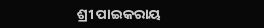ଶ୍ରୀ ପାଇକରାୟ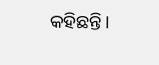କହିଛନ୍ତି।